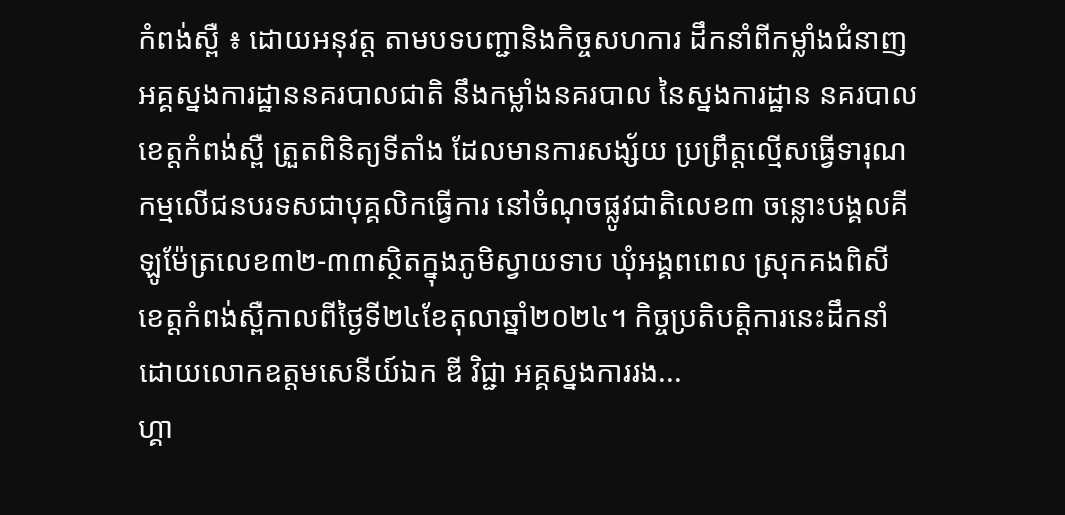កំពង់ស្ពឺ ៖ ដោយអនុវត្ត តាមបទបញ្ជានិងកិច្ចសហការ ដឹកនាំពីកម្លាំងជំនាញ អគ្គស្នងការដ្ឋាននគរបាលជាតិ នឹងកម្លាំងនគរបាល នៃស្នងការដ្ឋាន នគរបាលខេត្តកំពង់ស្ពឺ ត្រួតពិនិត្យទីតាំង ដែលមានការសង្ស័យ ប្រព្រឹត្តល្មើសធ្វើទារុណកម្មលើជនបរទសជាបុគ្គលិកធ្វើការ នៅចំណុចផ្លូវជាតិលេខ៣ ចន្លោះបង្គលគីឡូម៉ែត្រលេខ៣២-៣៣ស្ថិតក្នុងភូមិស្វាយទាប ឃុំអង្គពពេល ស្រុកគងពិសី ខេត្តកំពង់ស្ពឺកាលពីថ្ងៃទី២៤ខែតុលាឆ្នាំ២០២៤។ កិច្ចប្រតិបត្តិការនេះដឹកនាំ ដោយលោកឧត្តមសេនីយ៍ឯក ឌី វិជ្ជា អគ្គស្នងការរង...
ហ្គា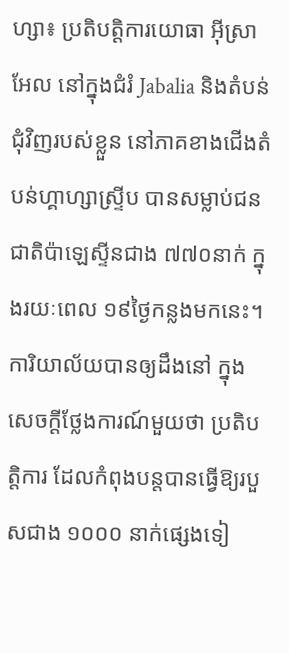ហ្សា៖ ប្រតិបត្តិការយោធា អ៊ីស្រាអែល នៅក្នុងជំរំ Jabalia និងតំបន់ជុំវិញរបស់ខ្លួន នៅភាគខាងជើងតំបន់ហ្គាហ្សាស្ទ្រីប បានសម្លាប់ជនជាតិប៉ាឡេស្ទីនជាង ៧៧០នាក់ ក្នុងរយៈពេល ១៩ថ្ងៃកន្លងមកនេះ។ ការិយាល័យបានឲ្យដឹងនៅ ក្នុងសេចក្តីថ្លែងការណ៍មួយថា ប្រតិបត្តិការ ដែលកំពុងបន្តបានធ្វើឱ្យរបួសជាង ១០០០ នាក់ផ្សេងទៀ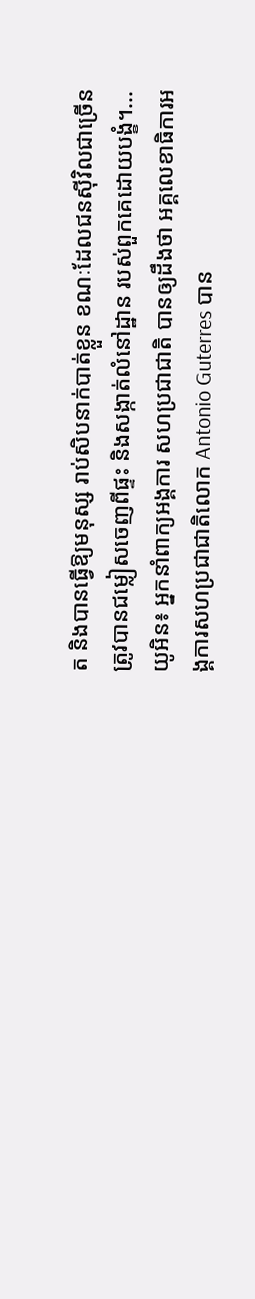ត និងបានធ្វើឱ្យមនុស្ស រាប់សិបនាក់បាត់ខ្លួន ខណៈដែលជនស៊ីវិលជាច្រើនត្រូវបានជម្លៀសចេញពីផ្ទះ និងសង្កាត់លំនៅដ្ឋាន របស់ពួកគេដោយបង្ខំ។...
យូអិន៖ អ្នកនាំពាក្យអង្គការ សហប្រជាជាតិ បានឲ្យដឹងថា អគ្គលេខាធិការអង្គការសហប្រជាជាតិលោក Antonio Guterres បាន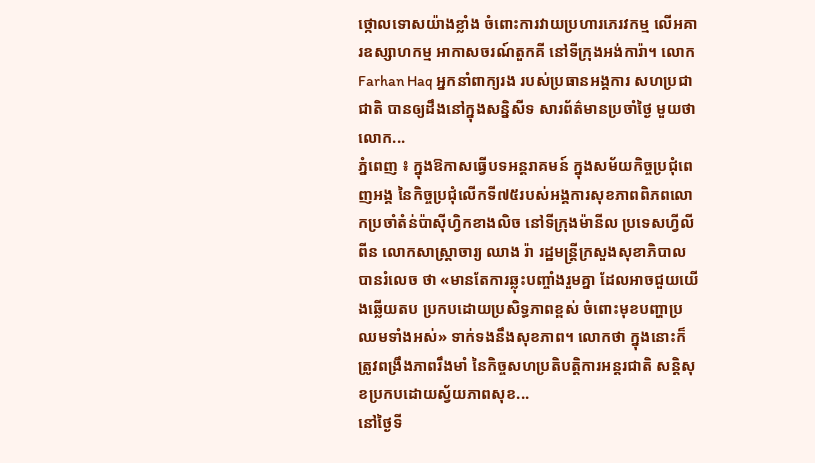ថ្កោលទោសយ៉ាងខ្លាំង ចំពោះការវាយប្រហារភេរវកម្ម លើអគារឧស្សាហកម្ម អាកាសចរណ៍តួកគី នៅទីក្រុងអង់ការ៉ា។ លោក Farhan Haq អ្នកនាំពាក្យរង របស់ប្រធានអង្គការ សហប្រជាជាតិ បានឲ្យដឹងនៅក្នុងសន្និសីទ សារព័ត៌មានប្រចាំថ្ងៃ មួយថា លោក...
ភ្នំពេញ ៖ ក្នុងឱកាសធ្វើបទអន្តរាគមន៍ ក្នុងសម័យកិច្ចប្រជុំពេញអង្គ នៃកិច្ចប្រជុំលើកទី៧៥របស់អង្គការសុខភាពពិភពលោកប្រចាំតំន់ប៉ាស៊ីហ្វិកខាងលិច នៅទីក្រុងម៉ានីល ប្រទេសហ្វីលីពីន លោកសាស្រ្តាចារ្យ ឈាង រ៉ា រដ្ឋមន្រ្តីក្រសួងសុខាភិបាល បានរំលេច ថា «មានតែការឆ្លុះបញ្ចាំងរួមគ្នា ដែលអាចជួយយើងឆ្លើយតប ប្រកបដោយប្រសិទ្ធភាពខ្ពស់ ចំពោះមុខបញ្ហាប្រឈមទាំងអស់» ទាក់ទងនឹងសុខភាព។ លោកថា ក្នុងនោះក៏ត្រូវពង្រឹងភាពរឹងមាំ នៃកិច្ចសហប្រតិបត្តិការអន្តរជាតិ សន្តិសុខប្រកបដោយស្វ័យភាពសុខ...
នៅថ្ងៃទី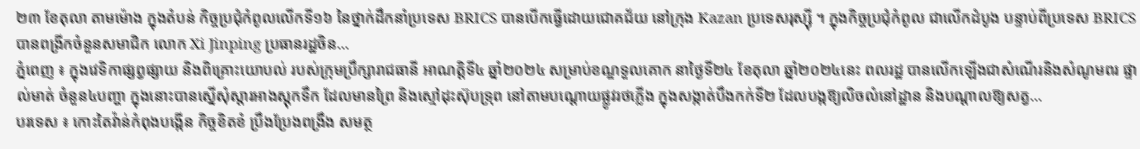២៣ ខែតុលា តាមម៉ោង ក្នុងតំបន់ កិច្ចប្រជុំកំពូលលើកទី១៦ នៃថ្នាក់ដឹកនាំប្រទេស BRICS បានបើកធ្វើដោយជោគជ័យ នៅក្រុង Kazan ប្រទេសរុស្ស៊ី ។ ក្នុងកិច្ចប្រជុំកំពូល ជាលើកដំបូង បន្ទាប់ពីប្រទេស BRICS បានពង្រីកចំនួនសមាជិក លោក Xi Jinping ប្រធានរដ្ឋចិន...
ភ្នំពេញ ៖ ក្នុងវេទិកាផ្សព្វផ្សាយ និងពិគ្រោះយោបល់ របស់ក្រុមប្រឹក្សារាជធានី អាណត្តិទី៤ ឆ្នាំ២០២៤ សម្រាប់ខណ្ឌទួលគោក នាថ្ងៃទី២៤ ខែតុលា ឆ្នាំ២០២៤នេះ ពលរដ្ឋ បានលើកឡើងជាសំណើរនិងសំណូមពរ ផ្ទាល់មាត់ ចំនួន៤បញ្ហា ក្នុងនោះបានស្នើសុំស្តារអាងស្តុកទឹក ដែលមានព្រៃ និងស្មៅដុះស៊ុបទ្រុព នៅតាមបណ្តោយផ្លូវរថភ្លើង ក្នុងសង្កាត់បឹងកក់ទី២ ដែលបង្កឱ្យលិចលំនៅដ្ឋាន និងបណ្តាលឱ្យសត្វ...
បរទេស ៖ កោះតៃវ៉ាន់កំពុងបង្កើន កិច្ចខិតខំ ប្រឹងប្រែងពង្រឹង សមត្ថ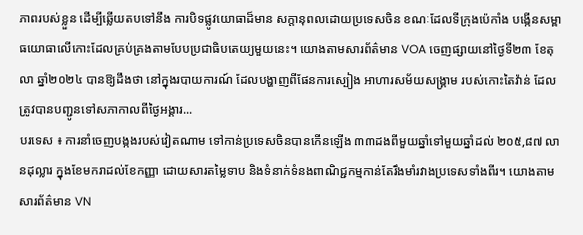ភាពរបស់ខ្លួន ដើម្បីឆ្លើយតបទៅនឹង ការបិទផ្លូវយោធាដ៏មាន សក្តានុពលដោយប្រទេសចិន ខណៈដែលទីក្រុងប៉េកាំង បង្កើនសម្ពាធយោធាលើកោះដែលគ្រប់គ្រងតាមបែបប្រជាធិបតេយ្យមួយនេះ។ យោងតាមសារព័ត៌មាន VOA ចេញផ្សាយនៅថ្ងៃទី២៣ ខែតុលា ឆ្នាំ២០២៤ បានឱ្យដឹងថា នៅក្នុងរបាយការណ៍ ដែលបង្ហាញពីផែនការស្បៀង អាហារសម័យសង្គ្រាម របស់កោះតៃវ៉ាន់ ដែលត្រូវបានបញ្ជូនទៅសភាកាលពីថ្ងៃអង្គារ...
បរទេស ៖ ការនាំចេញបង្កងរបស់វៀតណាម ទៅកាន់ប្រទេសចិនបានកើនឡើង ៣៣ដងពីមួយឆ្នាំទៅមួយឆ្នាំដល់ ២០៥,៨៧ លានដុល្លារ ក្នុងខែមករាដល់ខែកញ្ញា ដោយសារតម្លៃទាប និងទំនាក់ទំនងពាណិជ្ជកម្មកាន់តែរឹងមាំរវាងប្រទេសទាំងពីរ។ យោងតាមសារព័ត៌មាន VN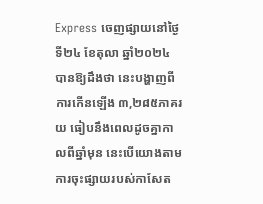Express ចេញផ្សាយនៅថ្ងៃទី២៤ ខែតុលា ឆ្នាំ២០២៤ បានឱ្យដឹងថា នេះបង្ហាញពីការកើនឡើង ៣,២៨៥ភាគរយ ធៀបនឹងពេលដូចគ្នាកាលពីឆ្នាំមុន នេះបើយោងតាមការចុះផ្សាយរបស់កាសែត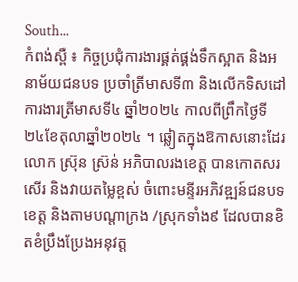South...
កំពង់ស្ពឺ ៖ កិច្ចប្រជុំការងារផ្គត់ផ្គង់ទឹកស្អាត និងអនាម័យជនបទ ប្រចាំត្រីមាសទី៣ និងលើកទិសដៅការងារត្រីមាសទី៤ ឆ្នាំ២០២៤ កាលពីព្រឹកថ្ងៃទី២៤ខែតុលាឆ្នាំ២០២៤ ។ ឆ្លៀតក្នុងឱកាសនោះដែរ លោក ស្រ៊ុន ស្រ៊ន់ អភិបាលរងខេត្ត បានកោតសរសើរ និងវាយតម្លៃខ្ពស់ ចំពោះមន្ទីរអភិវឌ្ឍន៍ជនបទខេត្ត និងតាមបណ្តាក្រង /ស្រុកទាំង៩ ដែលបានខិតខំប្រឹងប្រែងអនុវត្ត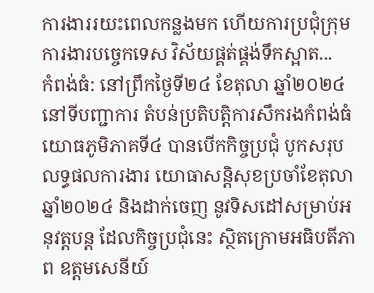ការងាររយះពេលកន្លងមក ហើយការប្រជុំក្រុមការងារបច្ចេកទេស វិស័យផ្គត់ផ្គង់ទឹកស្អាត...
កំពង់ធំ: នៅព្រឹកថ្ងៃទី២៤ ខែតុលា ឆ្នាំ២០២៤ នៅទីបញ្ជាការ តំបន់ប្រតិបត្តិការសឹករងកំពង់ធំ យោធភូមិភាគទី៤ បានបើកកិច្ចប្រជុំ បូកសរុបលទ្ធផលការងារ យោធាសន្តិសុខប្រចាំខែតុលា ឆ្នាំ២០២៤ និងដាក់ចេញ នូវទិសដៅសម្រាប់អនុវត្តបន្ត ដែលកិច្ចប្រជុំនេះ ស្ថិតក្រោមអធិបតីភាព ឧត្តមសេនីយ៍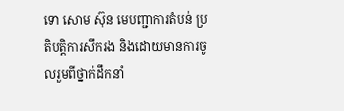ទោ សោម ស៊ុន មេបញ្ជាការតំបន់ ប្រតិបត្តិការសឹករង និងដោយមានការចូលរួមពីថ្នាក់ដឹកនាំ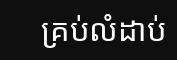គ្រប់លំដាប់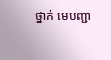ថ្នាក់ មេបញ្ជា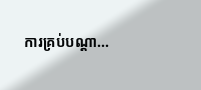ការគ្រប់បណ្ដា...